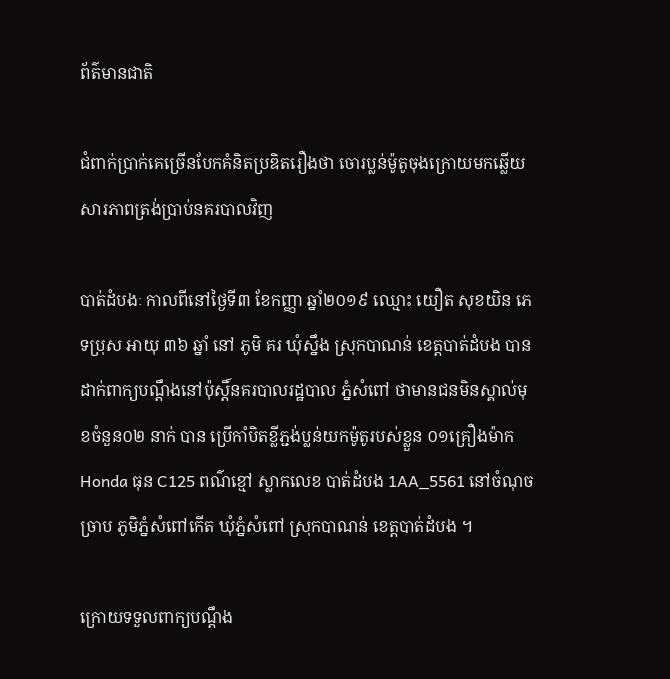ព័ត៌មានជាតិ

ជំពាក់ប្រាក់គេច្រើនបែកគំនិតប្រឌិតរឿងថា ចោរប្លន់ម៉ូតូចុងក្រោយមកឆ្លើយសារភាពត្រង់ប្រាប់នគរបាលវិញ

បាត់ដំបងៈ កាលពីនៅថ្ងៃទី៣ ខែកញ្ញា ឆ្នាំ២០១៩ ឈ្មោះ យឿត សុខយិន ភេទប្រុស អាយុ ៣៦ ឆ្នាំ នៅ ភូមិ គរ ឃុំស្នឹង ស្រុកបាណន់ ខេត្តបាត់ដំបង បាន ដាក់ពាក្យបណ្ដឹងនៅប៉ុស្តិ៍នគរបាលរដ្ឋបាល ភ្នំសំពៅ ថាមានជនមិនស្គាល់មុខចំនួន០២ នាក់ បាន ប្រើកាំបិតខ្លីភ្ជង់ប្លន់យកម៉ូតូរបស់ខ្លួន ០១គ្រឿងម៉ាកHonda ធុន C125 ពណ៌ខ្មៅ ស្លាកលេខ បាត់ដំបង 1AA_5561 នៅចំណុច ច្រាប ភូមិភ្នំសំពៅកើត ឃុំភ្នំសំពៅ ស្រុកបាណន់ ខេត្តបាត់ដំបង ។

ក្រោយទទួលពាក្យបណ្ដឹង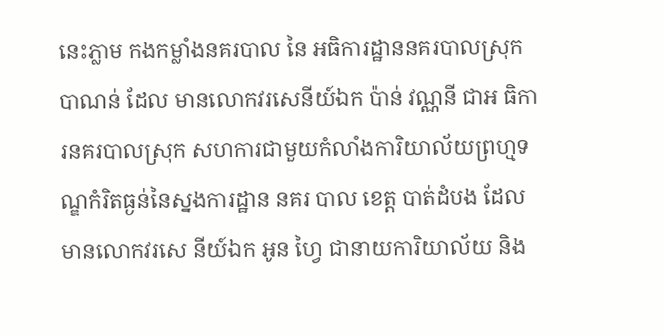នេះភ្លាម កងកម្លាំងនគរបាល នៃ អធិការដ្ឋាននគរបាលស្រុកបាណន់ ដែល មានលោកវរសេនីយ៍ឯក ប៉ាន់ វណ្ណនី ជាអ ធិការនគរបាលស្រុក សហការជាមួយកំលាំងការិយាល័យព្រហ្មទណ្ឌកំរិតធ្ងន់នៃស្នងការដ្ឋាន នគរ បាល ខេត្ត បាត់ដំបង ដែលមានលោកវរសេ នីយ៍ឯក អូន ហ្វៃ ជានាយការិយាល័យ និង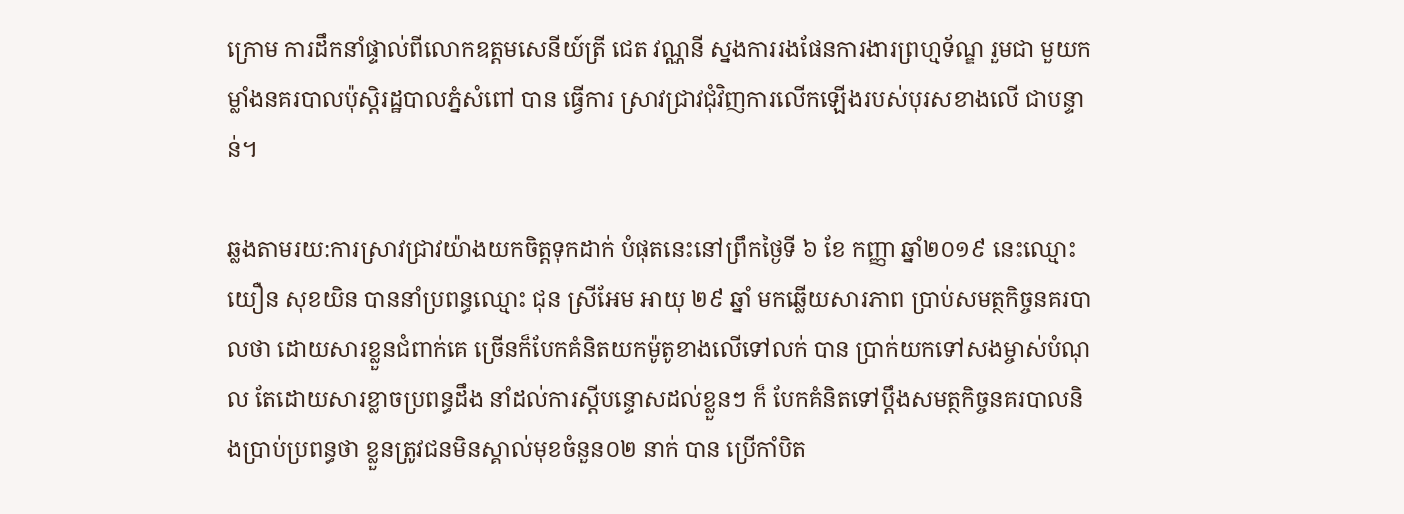ក្រោម ការដឹកនាំផ្ទាល់ពីលោកឧត្តមសេនីយ៍ត្រី ជេត វណ្ណនី ស្នងការរងផែនការងារព្រហ្មទ័ណ្ឌ រួមជា មួយកម្លាំងនគរបាលប៉ុស្តិរដ្ឋបាលភ្នំសំពៅ បាន ធ្វើការ ស្រាវជ្រាវជុំវិញការលើកឡើងរបស់បុរសខាងលើ ជាបន្ទាន់។

ឆ្លងតាមរយ:ការស្រាវជ្រាវយ៉ាងយកចិត្តទុកដាក់ បំផុតនេះនៅព្រឹកថ្ងៃទី ៦ ខែ កញ្ញា ឆ្នាំ២០១៩ នេះឈ្មោះ យឿន សុខយិន បាននាំប្រពន្ធឈ្មោះ ជុន ស្រីអែម អាយុ ២៩ ឆ្នាំ មកឆ្លើយសារភាព ប្រាប់សមត្ថកិច្ចនគរបាលថា ដោយសារខ្លួនជំពាក់គេ ច្រើនក៏បែកគំនិតយកម៉ូតូខាងលើទៅលក់ បាន ប្រាក់យកទៅសងម្ចាស់បំណុល តែដោយសារខ្លាចប្រពន្ធដឹង នាំដល់ការស្តីបន្ទោសដល់ខ្លួនៗ ក៏ បែកគំនិតទៅប្តឹងសមត្ថកិច្ចនគរបាលនិងប្រាប់ប្រពន្ធថា ខ្លួនត្រូវជនមិនស្គាល់មុខចំនួន០២ នាក់ បាន ប្រើកាំបិត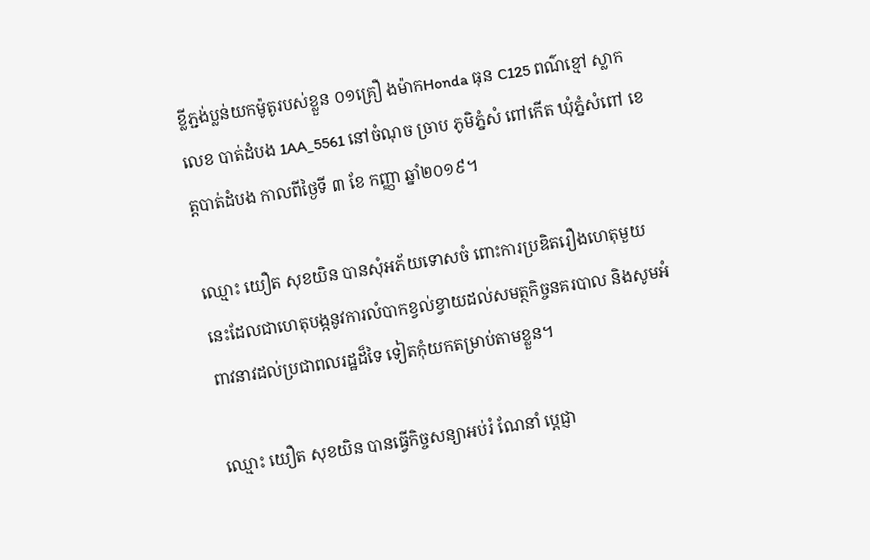ខ្លីភ្ជង់ប្លន់យកម៉ូតូរបស់ខ្លួន ០១គ្រឿ ងម៉ាកHonda ធុន C125 ពណ៌ខ្មៅ ស្លាកលេខ បាត់ដំបង 1AA_5561 នៅចំណុច ច្រាប ភូមិភ្នំសំ ពៅកើត ឃុំភ្នំសំពៅ ខេត្តបាត់ដំបង កាលពីថ្ងៃទី ៣ ខែ កញ្ញា ឆ្នាំ២០១៩។

ឈ្មោះ យឿត សុខយិន បានសុំអភ័យទោសចំ ពោះការប្រឌិតរឿងហេតុមួយនេះដែលជាហេតុបង្កនូវការលំបាកខ្វល់ខ្វាយដល់សមត្ថកិច្ចនគរបាល និងសូមអំពាវនាវដល់ប្រជាពលរដ្ឋដ៏ទៃ ទៀតកុំយកតម្រាប់តាមខ្លួន។

ឈ្មោះ យឿត សុខយិន បានធ្វេីកិច្ចសន្យាអប់រំ ណែនាំ ប្តេជ្ញា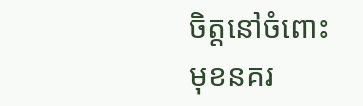ចិត្តនៅចំពោះមុខនគរ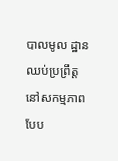បាលមូល ដ្ឋានឈប់ប្រព្រឹត្តនៅសកម្មភាពបែប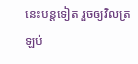នេះបន្តទៀត រួចឲ្យវិលត្រឡប់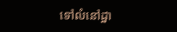ទៅលំនៅដ្ឋា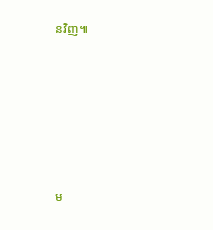នវិញ៕







ម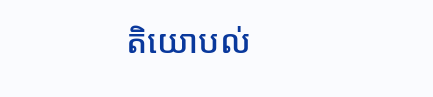តិយោបល់